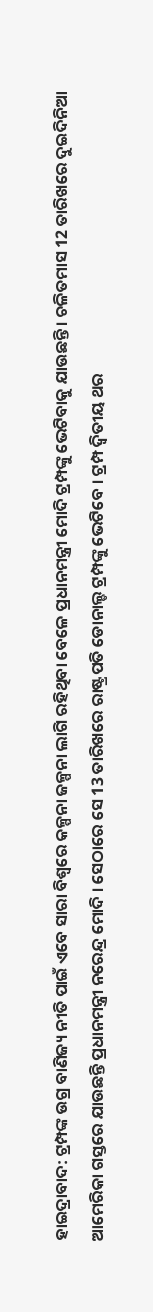ହାଇଦ୍ରାବାଦ: ଟ୍ରମ୍ପଙ୍କ ଉଗ୍ର ବାଣିଜ୍ୟ ନୀତି ପାଇଁ ଏବେ ସାରା ବିଶ୍ବରେ କଳ୍ପନା ଜଳ୍ପନା ଲାଗି ରହିଥିବା ବେଳେ ପ୍ରଧାନମନ୍ତ୍ରୀ ମୋଦି ଟ୍ରମ୍ପଙ୍କୁ ଭେଟିବାକୁ ଯାଉଛନ୍ତି । ଚଳିତମାସ 12 ତାରିଖରେ ଦୁଇଦିନିଆ ଆମେରିକା ଗସ୍ତରେ ଯାଉଛନ୍ତି ପ୍ରଧାନମନ୍ତ୍ରୀ ନରେନ୍ଦ୍ର ମୋଦି । ସେଠାରେ ସେ 13 ତାରିଖରେ ରାଷ୍ଟ୍ରପତି ଡୋନାଲ୍ଡ ଟ୍ରମ୍ପଙ୍କୁ ଭେଟିବେ । ଟ୍ରମ୍ପ ଦ୍ବିତୀୟ ଥର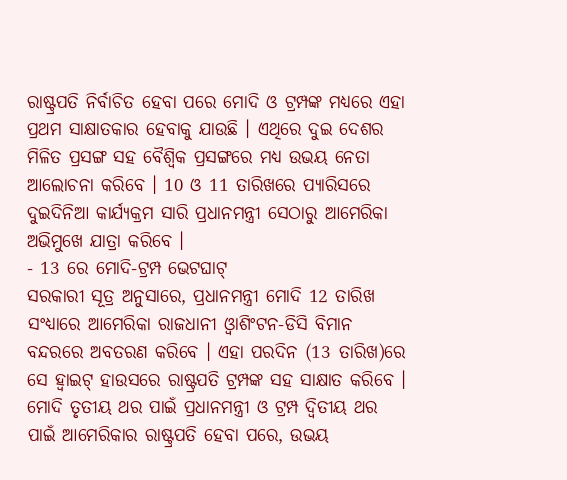ରାଷ୍ଟ୍ରପତି ନିର୍ବାଚିତ ହେବା ପରେ ମୋଦି ଓ ଟ୍ରମ୍ପଙ୍କ ମଧ୍ୟରେ ଏହା ପ୍ରଥମ ସାକ୍ଷାତକାର ହେବାକୁ ଯାଉଛି । ଏଥିରେ ଦୁଇ ଦେଶର ମିଳିତ ପ୍ରସଙ୍ଗ ସହ ବୈଶ୍ବିକ ପ୍ରସଙ୍ଗରେ ମଧ୍ୟ ଉଭୟ ନେତା ଆଲୋଚନା କରିବେ । 10 ଓ 11 ତାରିଖରେ ପ୍ୟାରିସରେ ଦୁଇଦିନିଆ କାର୍ଯ୍ୟକ୍ରମ ସାରି ପ୍ରଧାନମନ୍ତ୍ରୀ ସେଠାରୁ ଆମେରିକା ଅଭିମୁଖେ ଯାତ୍ରା କରିବେ ।
- 13 ରେ ମୋଦି-ଟ୍ରମ୍ପ ଭେଟଘାଟ୍
ସରକାରୀ ସୂତ୍ର ଅନୁସାରେ, ପ୍ରଧାନମନ୍ତ୍ରୀ ମୋଦି 12 ତାରିଖ ସଂଧ୍ୟାରେ ଆମେରିକା ରାଜଧାନୀ ଓ୍ବାଶିଂଟନ-ଡିସି ବିମାନ ବନ୍ଦରରେ ଅବତରଣ କରିବେ । ଏହା ପରଦିନ (13 ତାରିଖ)ରେ ସେ ହ୍ବାଇଟ୍ ହାଉସରେ ରାଷ୍ଟ୍ରପତି ଟ୍ରମ୍ପଙ୍କ ସହ ସାକ୍ଷାତ କରିବେ । ମୋଦି ତୃତୀୟ ଥର ପାଇଁ ପ୍ରଧାନମନ୍ତ୍ରୀ ଓ ଟ୍ରମ୍ପ ଦ୍ବିତୀୟ ଥର ପାଇଁ ଆମେରିକାର ରାଷ୍ଟ୍ରପତି ହେବା ପରେ, ଉଭୟ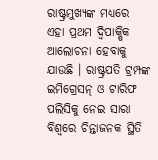ରାଷ୍ଟ୍ରମୁଖ୍ୟଙ୍କ ମଧ୍ୟରେ ଏହା ପ୍ରଥମ ଦ୍ବିପାକ୍ଷିକ ଆଲୋଚନା ହେବାକୁ ଯାଉଛି । ରାଷ୍ଟ୍ରପତି ଟ୍ରମ୍ପଙ୍କ ଇମିଗ୍ରେସନ୍ ଓ ଟାରିଫ ପଲିସିକୁ ନେଇ ସାରା ବିଶ୍ବରେ ଚିନ୍ତାଜନକ ସ୍ଥିତି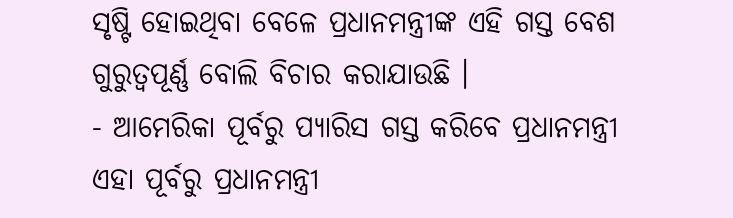ସୃଷ୍ଟି ହୋଇଥିବା ବେଳେ ପ୍ରଧାନମନ୍ତ୍ରୀଙ୍କ ଏହି ଗସ୍ତ ବେଶ ଗୁରୁତ୍ବପୂର୍ଣ୍ଣ ବୋଲି ବିଚାର କରାଯାଉଛି ।
- ଆମେରିକା ପୂର୍ବରୁ ପ୍ୟାରିସ ଗସ୍ତ କରିବେ ପ୍ରଧାନମନ୍ତ୍ରୀ
ଏହା ପୂର୍ବରୁ ପ୍ରଧାନମନ୍ତ୍ରୀ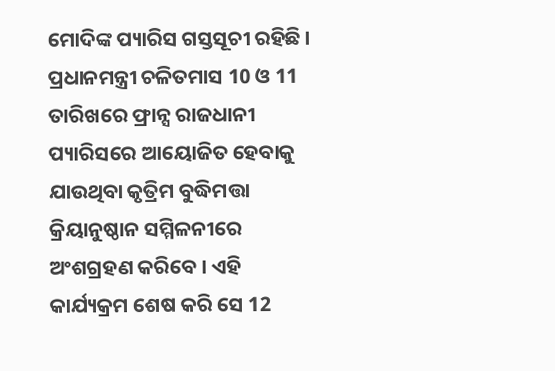ମୋଦିଙ୍କ ପ୍ୟାରିସ ଗସ୍ତସୂଚୀ ରହିଛି । ପ୍ରଧାନମନ୍ତ୍ରୀ ଚଳିତମାସ 10 ଓ 11 ତାରିଖରେ ଫ୍ରାନ୍ସ ରାଜଧାନୀ ପ୍ୟାରିସରେ ଆୟୋଜିତ ହେବାକୁ ଯାଉଥିବା କୃତ୍ରିମ ବୁଦ୍ଧିମତ୍ତା କ୍ରିୟାନୁଷ୍ଠାନ ସମ୍ମିଳନୀରେ ଅଂଶଗ୍ରହଣ କରିବେ । ଏହି କାର୍ଯ୍ୟକ୍ରମ ଶେଷ କରି ସେ 12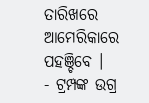ତାରିଖରେ ଆମେରିକାରେ ପହଞ୍ଚିବେ ।
- ଟ୍ରମ୍ପଙ୍କ ଉଗ୍ର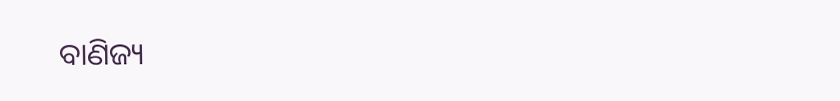ବାଣିଜ୍ୟ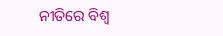ନୀତିରେ ବିଶ୍ବ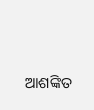ଆଶଙ୍କିତ